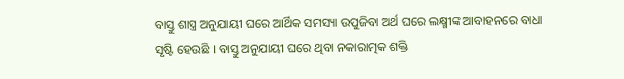ବାସ୍ତୁ ଶାସ୍ତ୍ର ଅନୁଯାୟୀ ଘରେ ଆର୍ଥିକ ସମସ୍ୟା ଉପୁଜିବା ଅର୍ଥ ଘରେ ଲକ୍ଷ୍ମୀଙ୍କ ଆବାହନରେ ବାଧା ସୃଷ୍ଟି ହେଉଛି । ବାସ୍ତୁ ଅନୁଯାୟୀ ଘରେ ଥିବା ନକାରାତ୍ମକ ଶକ୍ତି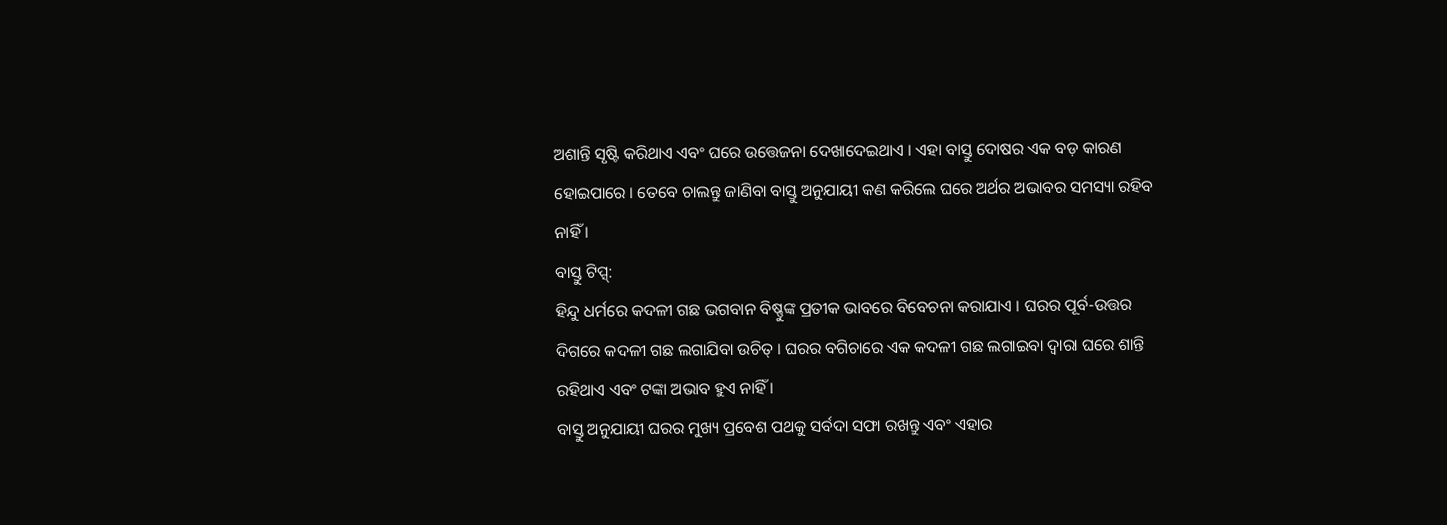ଅଶାନ୍ତି ସୃଷ୍ଟି କରିଥାଏ ଏବଂ ଘରେ ଉତ୍ତେଜନା ଦେଖାଦେଇଥାଏ । ଏହା ବାସ୍ତୁ ଦୋଷର ଏକ ବଡ଼ କାରଣ ହୋଇପାରେ । ତେବେ ଚାଲନ୍ତୁ ଜାଣିବା ବାସ୍ତୁ ଅନୁଯାୟୀ କଣ କରିଲେ ଘରେ ଅର୍ଥର ଅଭାବର ସମସ୍ୟା ରହିବ ନାହିଁ ।
ବାସ୍ତୁ ଟିପ୍ସ୍:
ହିନ୍ଦୁ ଧର୍ମରେ କଦଳୀ ଗଛ ଭଗବାନ ବିଷ୍ଣୁଙ୍କ ପ୍ରତୀକ ଭାବରେ ବିବେଚନା କରାଯାଏ । ଘରର ପୂର୍ବ-ଉତ୍ତର ଦିଗରେ କଦଳୀ ଗଛ ଲଗାଯିବା ଉଚିତ୍ । ଘରର ବଗିଚାରେ ଏକ କଦଳୀ ଗଛ ଲଗାଇବା ଦ୍ୱାରା ଘରେ ଶାନ୍ତି ରହିଥାଏ ଏବଂ ଟଙ୍କା ଅଭାବ ହୁଏ ନାହିଁ ।
ବାସ୍ତୁ ଅନୁଯାୟୀ ଘରର ମୁଖ୍ୟ ପ୍ରବେଶ ପଥକୁ ସର୍ବଦା ସଫା ରଖନ୍ତୁ ଏବଂ ଏହାର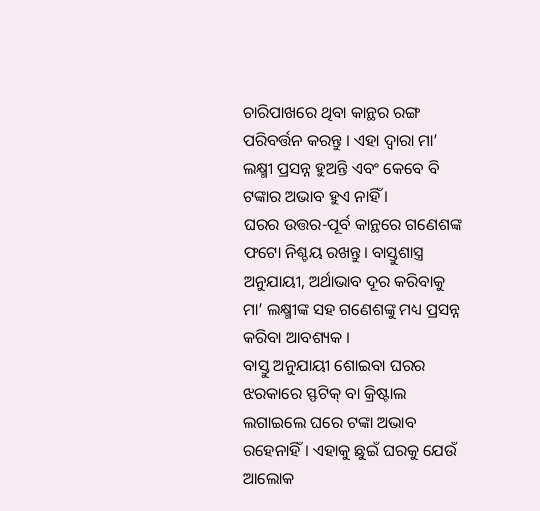ଚାରିପାଖରେ ଥିବା କାନ୍ଥର ରଙ୍ଗ ପରିବର୍ତ୍ତନ କରନ୍ତୁ । ଏହା ଦ୍ୱାରା ମା’ ଲକ୍ଷ୍ମୀ ପ୍ରସନ୍ନ ହୁଅନ୍ତି ଏବଂ କେବେ ବି ଟଙ୍କାର ଅଭାବ ହୁଏ ନାହିଁ ।
ଘରର ଉତ୍ତର-ପୂର୍ବ କାନ୍ଥରେ ଗଣେଶଙ୍କ ଫଟୋ ନିଶ୍ଚୟ ରଖନ୍ତୁ। ବାସ୍ତୁଶାସ୍ତ୍ର ଅନୁଯାୟୀ, ଅର୍ଥାଭାବ ଦୂର କରିବାକୁ ମା’ ଲକ୍ଷ୍ମୀଙ୍କ ସହ ଗଣେଶଙ୍କୁ ମଧ୍ୟ ପ୍ରସନ୍ନ କରିବା ଆବଶ୍ୟକ ।
ବାସ୍ତୁ ଅନୁଯାୟୀ ଶୋଇବା ଘରର ଝରକାରେ ସ୍ଫଟିକ୍ ବା କ୍ରିଷ୍ଟାଲ ଲଗାଇଲେ ଘରେ ଟଙ୍କା ଅଭାବ ରହେନାହିଁ । ଏହାକୁ ଛୁଇଁ ଘରକୁ ଯେଉଁ ଆଲୋକ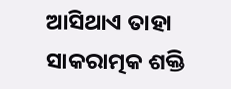ଆସିଥାଏ ତାହା ସାକରାତ୍ମକ ଶକ୍ତି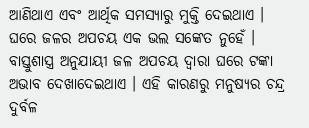ଆଣିଥାଏ ଏବଂ ଆର୍ଥିକ ସମସ୍ୟାରୁ ମୁକ୍ତି ଦେଇଥାଏ ।
ଘରେ ଜଳର ଅପଚୟ ଏକ ଭଲ ସଙ୍କେତ ନୁହେଁ । ବାସ୍ତୁଶାସ୍ତ୍ର ଅନୁଯାୟୀ ଜଳ ଅପଚୟ ଦ୍ୱାରା ଘରେ ଟଙ୍କା ଅଭାବ ଦେଖାଦେଇଥାଏ । ଏହି କାରଣରୁ ମନୁଷ୍ୟର ଚନ୍ଦ୍ର ଦୁର୍ବଳ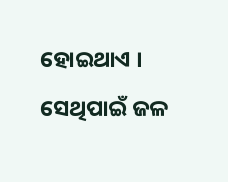ହୋଇଥାଏ । ସେଥିପାଇଁ ଜଳ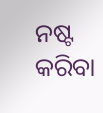ନଷ୍ଟ କରିବା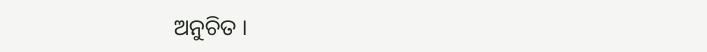ଅନୁଚିତ ।